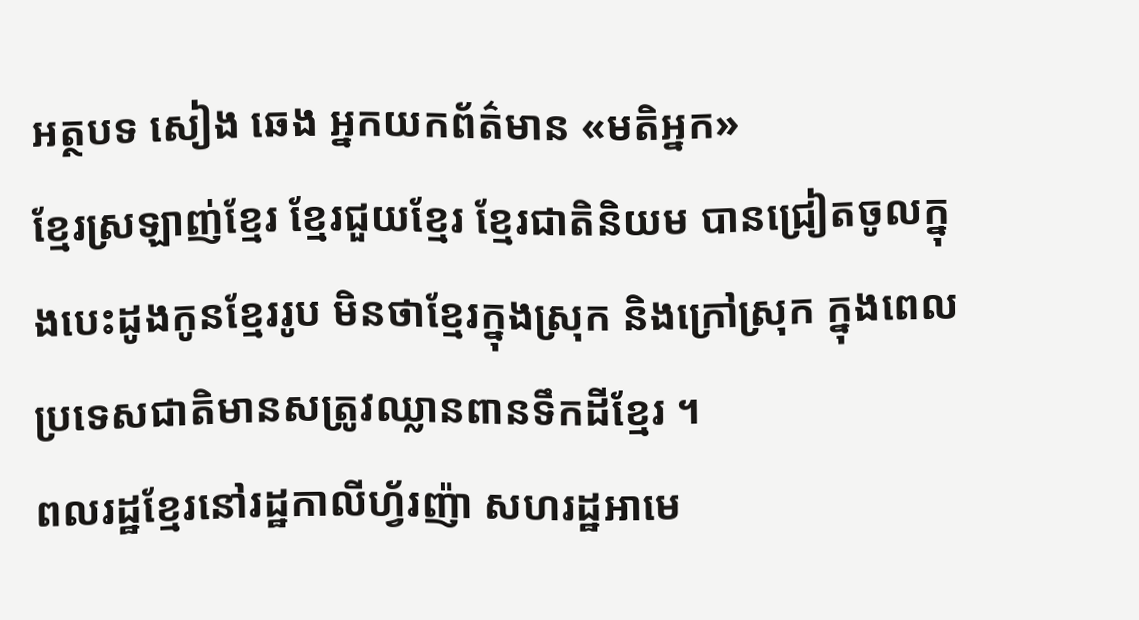អត្ថបទ សៀង ឆេង អ្នកយកព័ត៌មាន «មតិអ្នក»
ខ្មែរស្រឡាញ់ខ្មែរ ខ្មែរជួយខ្មែរ ខ្មែរជាតិនិយម បានជ្រៀតចូលក្នុងបេះដូងកូនខ្មែររូប មិនថាខ្មែរក្នុងស្រុក និងក្រៅស្រុក ក្នុងពេលប្រទេសជាតិមានសត្រូវឈ្លានពានទឹកដីខ្មែរ ។
ពលរដ្ឋខ្មែរនៅរដ្ឋកាលីហ្វ័រញ៉ា សហរដ្ឋអាមេ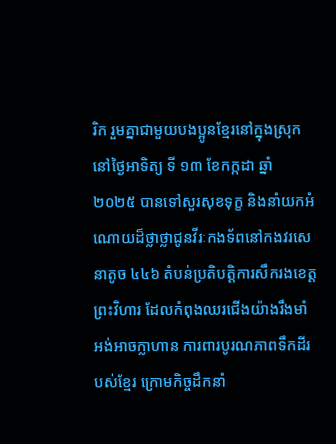រិក រួមគ្នាជាមួយបងប្អូនខ្មែរនៅក្នុងស្រុក នៅថ្ងៃអាទិត្យ ទី ១៣ ខែកក្កដា ឆ្នាំ ២០២៥ បានទៅសួរសុខទុក្ខ និងនាំយកអំណោយដ៏ថ្លាថ្លាជូនវីរៈកងទ័ពនៅកងវរសេនាតូច ៤៤៦ តំបន់ប្រតិបត្តិការសឹករងខេត្តព្រះវិហារ ដែលកំពុងឈរជើងយ៉ាងរឹងមាំ អង់អាចក្លាហាន ការពារបូរណភាពទឹកដីរបស់ខ្មែរ ក្រោមកិច្ចដឹកនាំ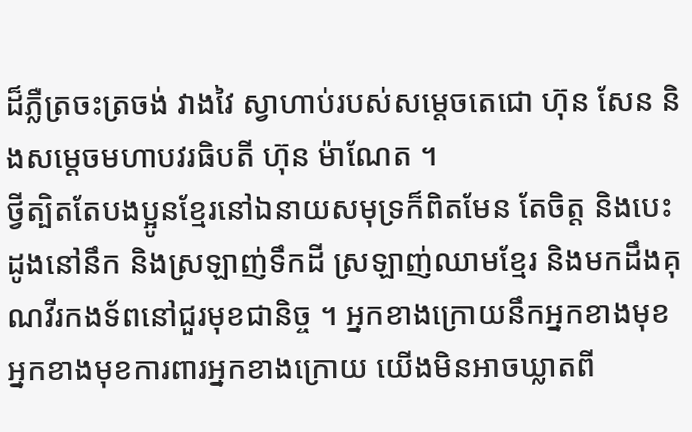ដ៏ភ្លឺត្រចះត្រចង់ វាងវៃ ស្វាហាប់របស់សម្តេចតេជោ ហ៊ុន សែន និងសម្តេចមហាបវរធិបតី ហ៊ុន ម៉ាណែត ។
ថ្វីត្បិតតែបងប្អូនខ្មែរនៅឯនាយសមុទ្រក៏ពិតមែន តែចិត្ត និងបេះដូងនៅនឹក និងស្រឡាញ់ទឹកដី ស្រឡាញ់ឈាមខ្មែរ និងមកដឹងគុណវីរកងទ័ពនៅជួរមុខជានិច្ច ។ អ្នកខាងក្រោយនឹកអ្នកខាងមុខ អ្នកខាងមុខការពារអ្នកខាងក្រោយ យើងមិនអាចឃ្លាតពី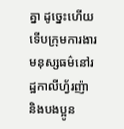គ្នា ដូច្នេះហើយ ទើបក្រុមការងារមនុស្សធម៌នៅរដ្ឋកាលីហ្វ័រញ៉ា និងបងប្អូន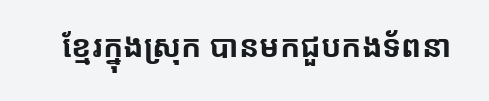ខ្មែរក្នុងស្រុក បានមកជួបកងទ័ពនា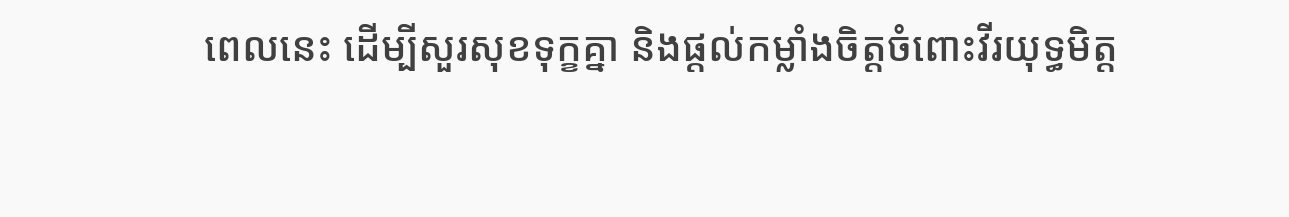ពេលនេះ ដើម្បីសួរសុខទុក្ខគ្នា និងផ្តល់កម្លាំងចិត្តចំពោះវីរយុទ្ធមិត្ត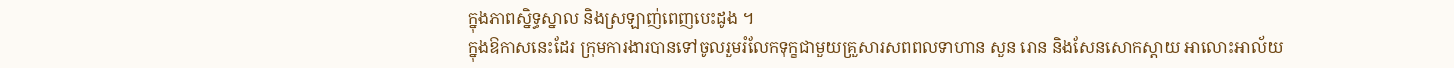ក្នុងភាពស្និទ្ធស្នាល និងស្រឡាញ់ពេញបេះដូង ។
ក្នុងឱកាសនេះដែរ ក្រុមការងារបានទៅចូលរួមរំលែកទុក្ខជាមួយគ្រួសារសពពលទាហាន សួន រោន និងសែនសោកស្តាយ អាលោះអាល័យ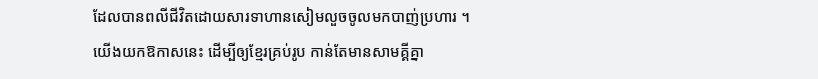ដែលបានពលីជីវិតដោយសារទាហានសៀមលួចចូលមកបាញ់ប្រហារ ។
យើងយកឱកាសនេះ ដើម្បីឲ្យខ្មែរគ្រប់រូប កាន់តែមានសាមគ្គីគ្នា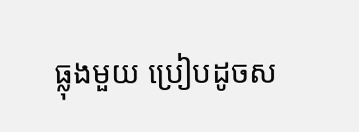ធ្លុងមួយ ប្រៀបដូចស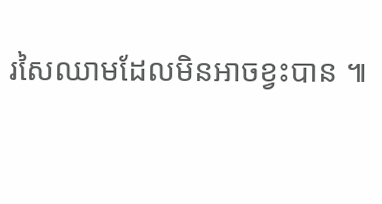រសៃឈាមដែលមិនអាចខ្វះបាន ៕